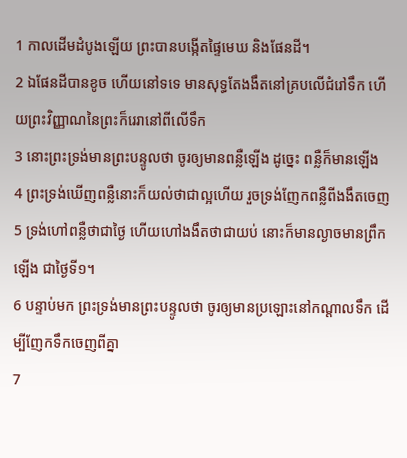1 កាលដើមដំបូងឡើយ ព្រះបានបង្កើតផ្ទៃមេឃ និងផែនដី។
2 ឯផែនដីបានខូច ហើយនៅទទេ មានសុទ្ធតែងងឹតនៅគ្របលើជំរៅទឹក ហើយព្រះវិញ្ញាណនៃព្រះក៏រេរានៅពីលើទឹក
3 នោះព្រះទ្រង់មានព្រះបន្ទូលថា ចូរឲ្យមានពន្លឺឡើង ដូច្នេះ ពន្លឺក៏មានឡើង
4 ព្រះទ្រង់ឃើញពន្លឺនោះក៏យល់ថាជាល្អហើយ រួចទ្រង់ញែកពន្លឺពីងងឹតចេញ
5 ទ្រង់ហៅពន្លឺថាជាថ្ងៃ ហើយហៅងងឹតថាជាយប់ នោះក៏មានល្ងាចមានព្រឹកឡើង ជាថ្ងៃទី១។
6 បន្ទាប់មក ព្រះទ្រង់មានព្រះបន្ទូលថា ចូរឲ្យមានប្រឡោះនៅកណ្តាលទឹក ដើម្បីញែកទឹកចេញពីគ្នា
7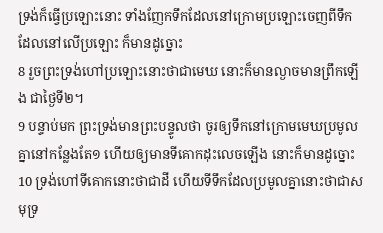ទ្រង់ក៏ធ្វើប្រឡោះនោះ ទាំងញែកទឹកដែលនៅក្រោមប្រឡោះចេញពីទឹកដែលនៅលើប្រឡោះ ក៏មានដូច្នោះ
8 រួចព្រះទ្រង់ហៅប្រឡោះនោះថាជាមេឃ នោះក៏មានល្ងាចមានព្រឹកឡើង ជាថ្ងៃទី២។
9 បន្ទាប់មក ព្រះទ្រង់មានព្រះបន្ទូលថា ចូរឲ្យទឹកនៅក្រោមមេឃប្រមូលគ្នានៅកន្លែងតែ១ ហើយឲ្យមានទីគោកដុះលេចឡើង នោះក៏មានដូច្នោះ
10 ទ្រង់ហៅទីគោកនោះថាជាដី ហើយទីទឹកដែលប្រមូលគ្នានោះថាជាសមុទ្រ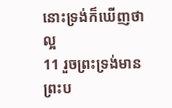នោះទ្រង់ក៏ឃើញថាល្អ
11 រួចព្រះទ្រង់មានព្រះប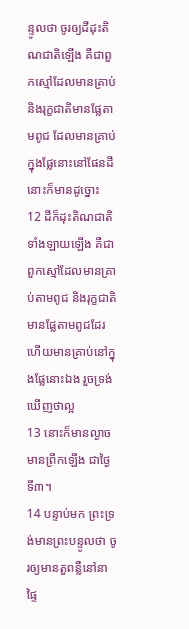ន្ទូលថា ចូរឲ្យដីដុះតិណជាតិឡើង គឺជាពួកស្មៅដែលមានគ្រាប់ និងរុក្ខជាតិមានផ្លែតាមពូជ ដែលមានគ្រាប់ក្នុងផ្លែនោះនៅផែនដី នោះក៏មានដូច្នោះ
12 ដីក៏ដុះតិណជាតិទាំងឡាយឡើង គឺជាពួកស្មៅដែលមានគ្រាប់តាមពូជ និងរុក្ខជាតិមានផ្លែតាមពូជដែរ ហើយមានគ្រាប់នៅក្នុងផ្លែនោះឯង រួចទ្រង់ឃើញថាល្អ
13 នោះក៏មានល្ងាចមានព្រឹកឡើង ជាថ្ងៃទី៣។
14 បន្ទាប់មក ព្រះទ្រង់មានព្រះបន្ទូលថា ចូរឲ្យមានតួពន្លឺនៅនាផ្ទៃ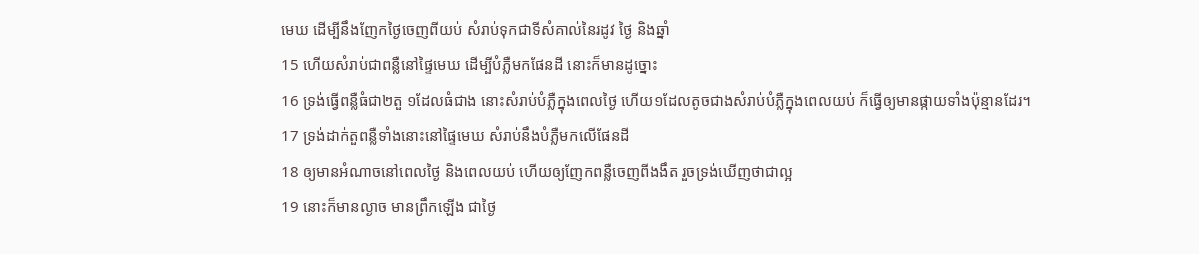មេឃ ដើម្បីនឹងញែកថ្ងៃចេញពីយប់ សំរាប់ទុកជាទីសំគាល់នៃរដូវ ថ្ងៃ និងឆ្នាំ
15 ហើយសំរាប់ជាពន្លឺនៅផ្ទៃមេឃ ដើម្បីបំភ្លឺមកផែនដី នោះក៏មានដូច្នោះ
16 ទ្រង់ធ្វើពន្លឺធំជា២តួ ១ដែលធំជាង នោះសំរាប់បំភ្លឺក្នុងពេលថ្ងៃ ហើយ១ដែលតូចជាងសំរាប់បំភ្លឺក្នុងពេលយប់ ក៏ធ្វើឲ្យមានផ្កាយទាំងប៉ុន្មានដែរ។
17 ទ្រង់ដាក់តួពន្លឺទាំងនោះនៅផ្ទៃមេឃ សំរាប់នឹងបំភ្លឺមកលើផែនដី
18 ឲ្យមានអំណាចនៅពេលថ្ងៃ និងពេលយប់ ហើយឲ្យញែកពន្លឺចេញពីងងឹត រួចទ្រង់ឃើញថាជាល្អ
19 នោះក៏មានល្ងាច មានព្រឹកឡើង ជាថ្ងៃ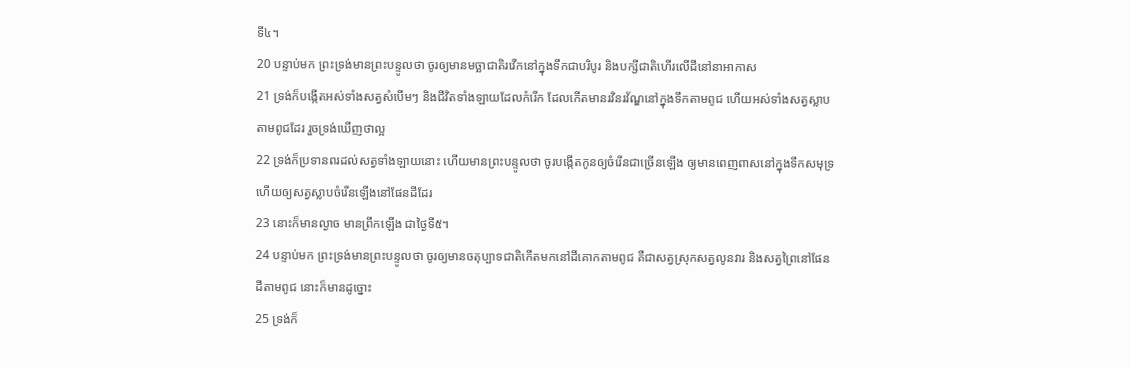ទី៤។
20 បន្ទាប់មក ព្រះទ្រង់មានព្រះបន្ទូលថា ចូរឲ្យមានមច្ឆាជាតិរវើកនៅក្នុងទឹកជាបរិបូរ និងបក្សីជាតិហើរលើដីនៅនាអាកាស
21 ទ្រង់ក៏បង្កើតអស់ទាំងសត្វសំបើមៗ និងជីវិតទាំងឡាយដែលកំរើក ដែលកើតមានរវិនរវ័ណ្ឌនៅក្នុងទឹកតាមពូជ ហើយអស់ទាំងសត្វស្លាបតាមពូជដែរ រួចទ្រង់ឃើញថាល្អ
22 ទ្រង់ក៏ប្រទានពរដល់សត្វទាំងឡាយនោះ ហើយមានព្រះបន្ទូលថា ចូរបង្កើតកូនឲ្យចំរើនជាច្រើនឡើង ឲ្យមានពេញពាសនៅក្នុងទឹកសមុទ្រ ហើយឲ្យសត្វស្លាបចំរើនឡើងនៅផែនដីដែរ
23 នោះក៏មានល្ងាច មានព្រឹកឡើង ជាថ្ងៃទី៥។
24 បន្ទាប់មក ព្រះទ្រង់មានព្រះបន្ទូលថា ចូរឲ្យមានចតុប្បាទជាតិកើតមកនៅដីគោកតាមពូជ គឺជាសត្វស្រុកសត្វលូនវារ និងសត្វព្រៃនៅផែនដីតាមពូជ នោះក៏មានដូច្នោះ
25 ទ្រង់ក៏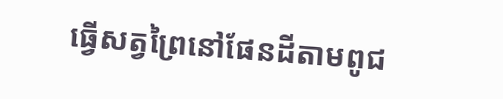ធ្វើសត្វព្រៃនៅផែនដីតាមពូជ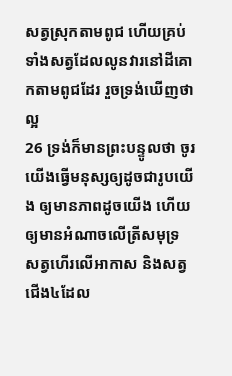សត្វស្រុកតាមពូជ ហើយគ្រប់ទាំងសត្វដែលលូនវារនៅដីគោកតាមពូជដែរ រួចទ្រង់ឃើញថាល្អ
26 ទ្រង់ក៏មានព្រះបន្ទូលថា ចូរយើងធ្វើមនុស្សឲ្យដូចជារូបយើង ឲ្យមានភាពដូចយើង ហើយឲ្យមានអំណាចលើត្រីសមុទ្រ សត្វហើរលើអាកាស និងសត្វជើង៤ដែល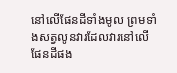នៅលើផែនដីទាំងមូល ព្រមទាំងសត្វលូនវារដែលវារនៅលើផែនដីផង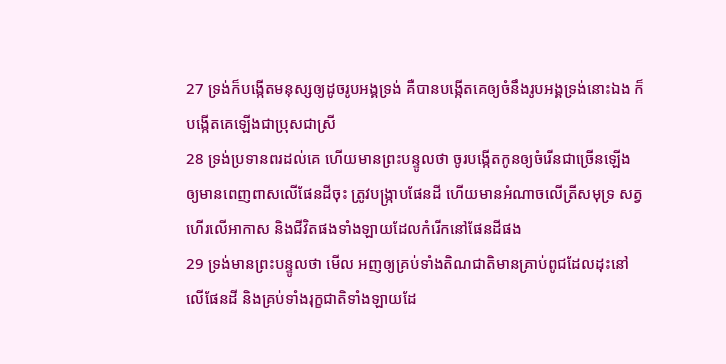27 ទ្រង់ក៏បង្កើតមនុស្សឲ្យដូចរូបអង្គទ្រង់ គឺបានបង្កើតគេឲ្យចំនឹងរូបអង្គទ្រង់នោះឯង ក៏បង្កើតគេឡើងជាប្រុសជាស្រី
28 ទ្រង់ប្រទានពរដល់គេ ហើយមានព្រះបន្ទូលថា ចូរបង្កើតកូនឲ្យចំរើនជាច្រើនឡើង ឲ្យមានពេញពាសលើផែនដីចុះ ត្រូវបង្ក្រាបផែនដី ហើយមានអំណាចលើត្រីសមុទ្រ សត្វហើរលើអាកាស និងជីវិតផងទាំងឡាយដែលកំរើកនៅផែនដីផង
29 ទ្រង់មានព្រះបន្ទូលថា មើល អញឲ្យគ្រប់ទាំងតិណជាតិមានគ្រាប់ពូជដែលដុះនៅលើផែនដី និងគ្រប់ទាំងរុក្ខជាតិទាំងឡាយដែ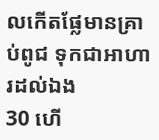លកើតផ្លែមានគ្រាប់ពូជ ទុកជាអាហារដល់ឯង
30 ហើ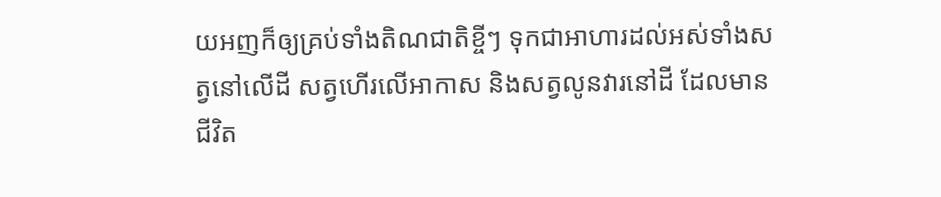យអញក៏ឲ្យគ្រប់ទាំងតិណជាតិខ្ចីៗ ទុកជាអាហារដល់អស់ទាំងសត្វនៅលើដី សត្វហើរលើអាកាស និងសត្វលូនវារនៅដី ដែលមានជីវិត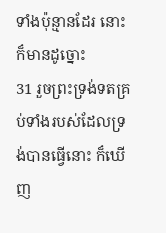ទាំងប៉ុន្មានដែរ នោះក៏មានដូច្នោះ
31 រួចព្រះទ្រង់ទតគ្រប់ទាំងរបស់ដែលទ្រង់បានធ្វើនោះ ក៏ឃើញ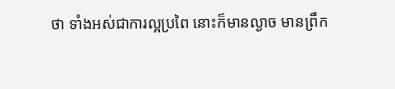ថា ទាំងអស់ជាការល្អប្រពៃ នោះក៏មានល្ងាច មានព្រឹក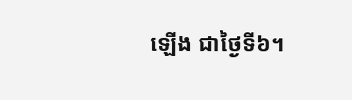ឡើង ជាថ្ងៃទី៦។